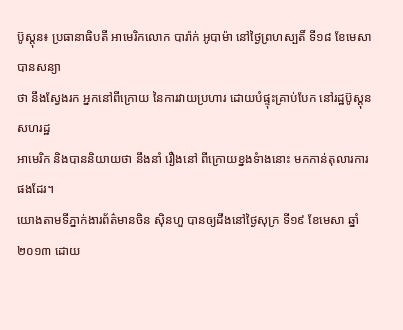ប៊ូស្តុន៖ ប្រធានាធិបតី អាមេរិកលោក បារ៉ាក់ អូបាម៉ា នៅថ្ងៃព្រហស្បតិ៍ ទី១៨ ខែមេសា បានសន្យា
ថា នឹងស្វែងរក អ្នកនៅពីក្រោយ នៃការវាយប្រហារ ដោយបំផ្ទុះគ្រាប់បែក នៅរដ្ឋប៊ូស្តុន សហរដ្ឋ
អាមេរិក និងបាននិយាយថា នឹងនាំ រឿងនៅ ពីក្រោយខ្នងទំាងនោះ មកកាន់តុលារការ ផងដែរ។
យោងតាមទីភ្នាក់ងារព័ត៌មានចិន ស៊ិនហួ បានឲ្យដឹងនៅថ្ងៃសុក្រ ទី១៩ ខែមេសា ឆ្នាំ២០១៣ ដោយ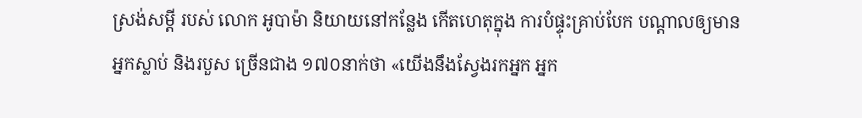ស្រង់សម្តី របស់ លោក អូបាម៉ា និយាយនៅកន្លែង កើតហេតុក្នុង ការបំផ្ទុះគ្រាប់បែក បណ្តាលឲ្យមាន
អ្នកស្លាប់ និងរបួស ច្រើនជាង ១៧០នាក់ថា «យើងនឹងស្វែងរកអ្នក អ្នក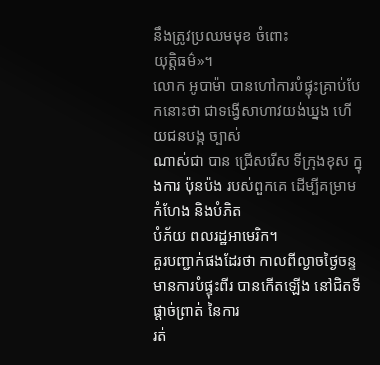នឹងត្រូវប្រឈមមុខ ចំពោះ
យុត្តិធម៌»។
លោក អូបាម៉ា បានហៅការបំផ្ទុះគ្រាប់បែកនោះថា ជាទង្វើសាហាវយង់ឃ្នង ហើយជនបង្ក ច្បាស់
ណាស់ជា បាន ជ្រើសរើស ទីក្រុងខុស ក្នុងការ ប៉ុនប៉ង របស់ពួកគេ ដើម្បីគម្រាមកំហែង និងបំភិត
បំភ័យ ពលរដ្ឋអាមេរិក។
គួរបញ្ជាក់ផងដែរថា កាលពីល្ងាចថ្ងៃចន្ទ មានការបំផ្ទុះពីរ បានកើតឡើង នៅជិតទីផ្តាច់ព្រាត់ នៃការ
រត់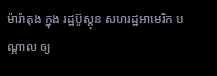ម៉ារ៉ាតុង ក្នុង រដ្ឋប៊ូស្តុន សហរដ្ឋអាមេរិក បណ្តាល ឲ្យ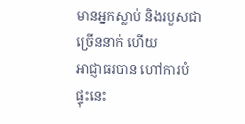មានអ្នកស្លាប់ និងរបួសជាច្រើននាក់ ហើយ
អាជ្ញាធរបាន ហៅការបំផ្ទុះនេះ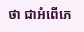ថា ជាអំពើភេ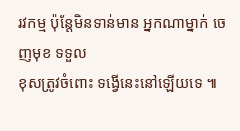រវកម្ម ប៉ុន្តែមិនទាន់មាន អ្នកណាម្នាក់ ចេញមុខ ទទួល
ខុសត្រូវចំពោះ ទង្វើនេះនៅឡើយទេ ៕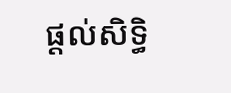ផ្តល់សិទ្ធិ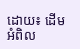ដោយ៖ ដើមអំពិល